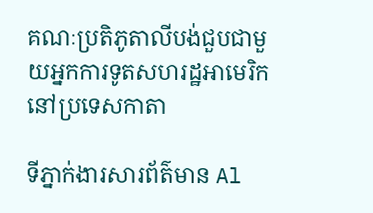គណៈប្រតិភូតាលីបង់ជួបជាមួយអ្នកការទូតសហរដ្ឋអាមេរិកនៅប្រទេសកាតា

ទីភ្នាក់ងារសារព័ត៌មាន Al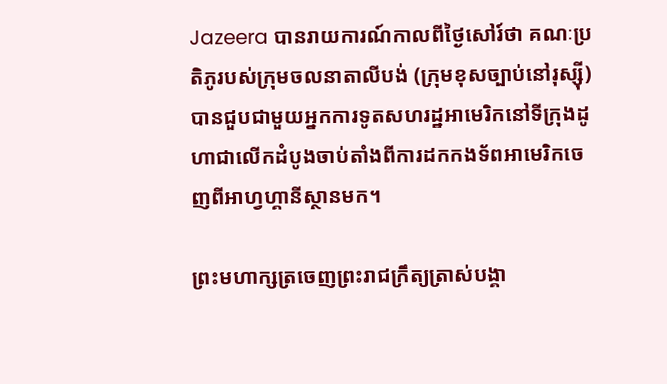Jazeera បានរាយការណ៍កាលពីថ្ងៃសៅរ៍ថា គណៈប្រតិភូរបស់ក្រុមចលនាតាលីបង់ (ក្រុមខុសច្បាប់នៅរុស្ស៊ី) បានជួបជាមួយអ្នកការទូតសហរដ្ឋអាមេរិកនៅទីក្រុងដូហាជាលើកដំបូងចាប់តាំងពីការដកកងទ័ពអាមេរិកចេញពីអាហ្វហ្គានីស្ថានមក។

ព្រះមហាក្សត្រចេញព្រះរាជក្រឹត្យត្រាស់បង្គា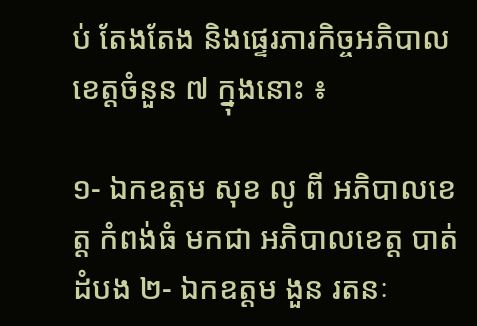ប់ តែងតែង និងផ្ទេរភារកិច្ចអភិបាលខេត្តចំនួន ៧ ក្នុងនោះ ៖

១- ឯកឧត្ដម សុខ លូ ពី អភិបាលខេត្ត កំពង់ធំ មកជា អភិបាលខេត្ត បាត់ដំបង ២- ឯកឧត្ដម ងួន រតនៈ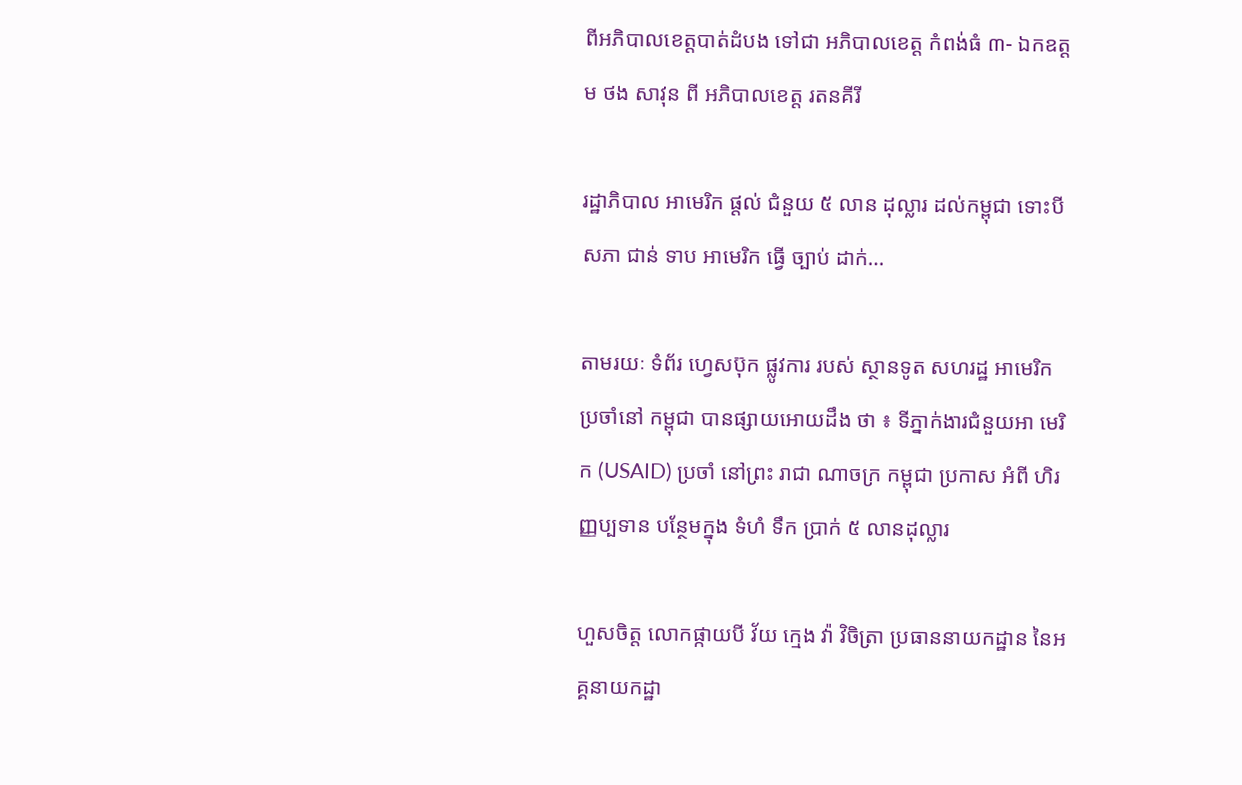ពីអភិបាលខេត្តបាត់ដំបង ទៅជា អភិបាលខេត្ត កំពង់ធំ ៣- ឯកឧត្ដម ថង សាវុន ពី អភិបាលខេត្ត រតនគីរី

រដ្ឋាភិបាល អាមេរិក ផ្ដល់ ជំនួយ ៥ លាន ដុល្លារ ដល់កម្ពុជា ទោះបី សភា ជាន់ ទាប អាមេរិក ធ្វើ ច្បាប់ ដាក់…

តាមរយៈ ទំព័រ ហ្វេសប៊ុក ផ្លូវការ របស់ ស្ថានទូត សហរដ្ឋ អាមេរិក ប្រចាំនៅ កម្ពុជា បានផ្សាយអោយដឹង ថា ៖ ទីភ្នាក់ងារជំនួយអា មេរិក (USAID) ប្រចាំ នៅព្រះ រាជា ណាចក្រ កម្ពុជា ប្រកាស អំពី ហិរញ្ញប្បទាន បន្ថែមក្នុង ទំហំ ទឹក ប្រាក់ ៥ លានដុល្លារ

ហួសចិត្ត លោកផ្កាយបី វ័យ ក្មេង វ៉ា វិចិត្រា ប្រធាននាយកដ្ឋាន នៃអគ្គនាយកដ្ឋា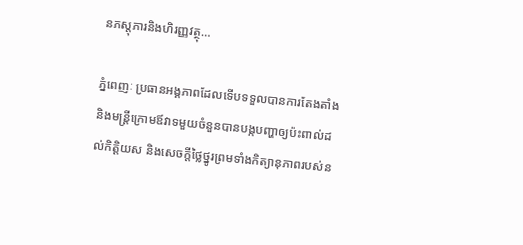នភស្តុភារនិងហិរញ្ញវត្ថុ…

ភ្នំពេញៈ ប្រធានអង្គភាពដែលទើបទទួលបានការតែងតាំង និងមន្ត្រីក្រោមឪវាទមួយចំនួនបានបង្កបញ្ហាឲ្យប៉ះពាល់ដល់កិត្តិយស និងសេចក្តីថ្លៃថ្នូរព្រមទាំងកិត្យានុភាពរបស់ន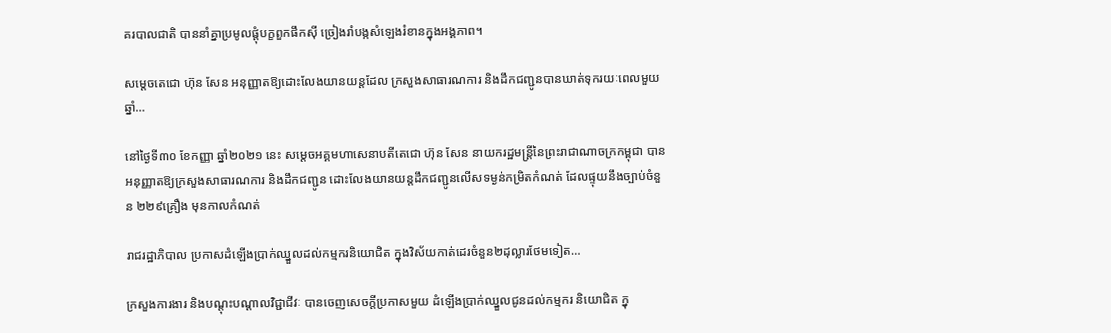គរបាលជាតិ បាននាំគ្នាប្រមូលផ្តុំបក្ខពួកផឹកស៊ី ច្រៀងរាំបង្កសំឡេងរំខានក្នុងអង្គភាព។

សម្តេចតេជោ ហ៊ុន សែន អនុញ្ញាតឱ្យដោះលែងយានយន្តដែល ក្រសួងសាធារណការ និងដឹកជញ្ជូនបានឃាត់ទុករយៈពេលមួយឆ្នាំ…

នៅថ្ងៃទី៣០ ខែកញ្ញា ឆ្នាំ២០២១ នេះ សម្តេចអគ្គមហាសេនាបតីតេជោ ហ៊ុន សែន នាយករដ្ឋមន្ត្រីនៃព្រះរាជាណាចក្រកម្ពុជា បានអនុញ្ញាតឱ្យក្រសួងសាធារណការ និងដឹកជញ្ជូន ដោះលែងយានយន្តដឹកជញ្ជូនលើសទម្ងន់កម្រិតកំណត់ ដែលផ្ទុយនឹងច្បាប់ចំនួន ២២៩គ្រឿង មុនកាលកំណត់

រាជរដ្ឋាភិបាល ប្រកាសដំឡើងប្រាក់ឈ្នួលដល់កម្មករនិយោជិត ក្នុងវិស័យកាត់ដេរចំនួន២ដុល្លារថែមទៀត…

ក្រសួងការងារ និងបណ្តុះបណ្តាលវិជ្ជាជីវៈ បានចេញសេចក្តីប្រកាសមួយ ដំឡើងប្រាក់ឈ្នួលជូនដល់កម្មករ និយោជិត ក្នុ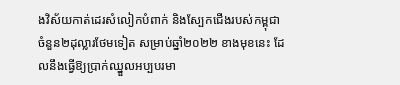ងវិស័យកាត់ដេរសំលៀកបំពាក់ និងស្បែកជើងរបស់កម្ពុជា ចំនួន២ដុល្លារថែមទៀត សម្រាប់ឆ្នាំ២០២២ ខាងមុខនេះ ដែលនឹងធ្វើឱ្យប្រាក់ឈ្នួលអប្បបរមា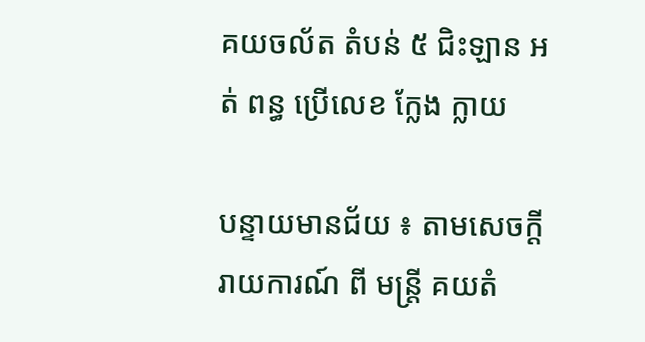គយចល័ត តំបន់ ៥ ជិះឡាន អត់ ពន្ធ ប្រេីលេខ ក្លែង ក្លាយ

បន្ទាយមានជ័យ ៖ តាមសេចក្ដី រាយការណ៍ ពី មន្ត្រី គយតំ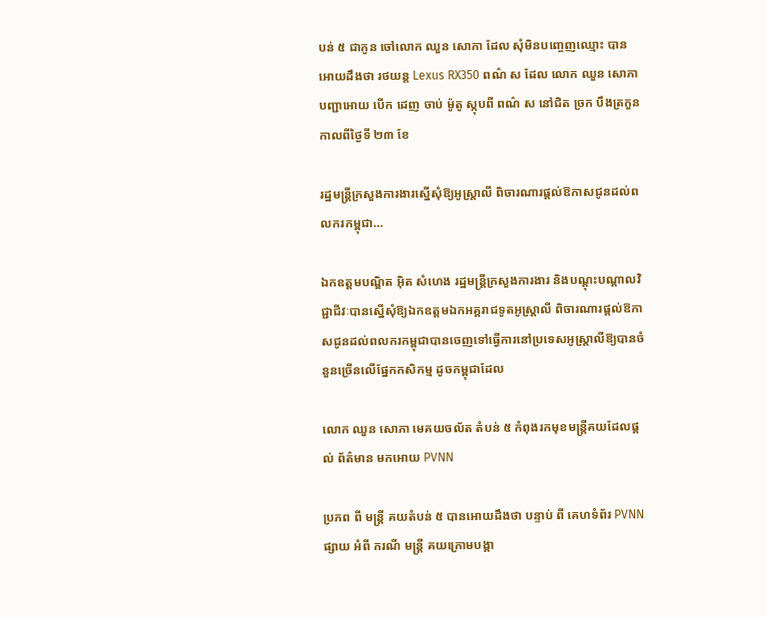បន់ ៥ ជាកូន ចៅលោក ឈួន សោភា ដែល សុំមិនបញ្ចេញឈ្មោះ បានអោយដឹងថា រថយន្ដ Lexus RX350 ពណ៌ ស ដែល លោក ឈួន សោភា បញ្ជាអោយ បេីក ដេញ ចាប់ ម៉ូតូ ស្កុបពី ពណ៌ ស នៅជិត ច្រក បឹងត្រកួន កាលពីថ្ងៃទី ២៣ ខែ

រដ្ឋមន្រ្ដីក្រសួងការងារស្នើសុំឱ្យអូស្រ្ដាលី ពិចារណារផ្តល់ឱកាសជូនដល់ពលករកម្ពុជា…

ឯកឧត្តមបណ្ឌិត អ៊ិត សំហេង រដ្ឋមន្ត្រីក្រសួងការងារ និងបណ្តុះបណ្តាលវិជ្ជាជីវៈបានស្នើសុំឱ្យឯកឧត្តមឯកអគ្គរាជទូតអូស្រ្ដាលី ពិចារណារផ្តល់ឱកាសជូនដល់ពលករកម្ពុជាបានចេញទៅធ្វើការនៅប្រទេសអូស្ត្រាលីឱ្យបានចំនួនច្រើនលើផ្នែកកសិកម្ម ដូចកម្ពុជាដែល

លោក ឈួន សោភា មេគយចល័ត តំបន់ ៥ កំពុងរកមុខមន្ត្រីគយដែលផ្ដល់ ព័ត៌មាន មកអោយ PVNN

ប្រភព ពី មន្ត្រី គយតំបន់ ៥ បានអោយដឹងថា បន្ទាប់ ពី គេហទំព័រ PVNN ផ្សាយ អំពី ករណី មន្ត្រី គយក្រោមបង្គា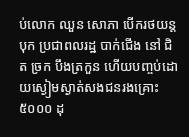ប់លោក ឈួន សោភា បេីករថយន្តបុក ប្រជាពលរដ្ឋ បាក់ជេីង នៅ ជិត ច្រក បឹងត្រកួន ហេីយបញ្ចប់ដោយស្ងៀមស្ងាត់សងជនរងគ្រោះ ៥០០០ ដុ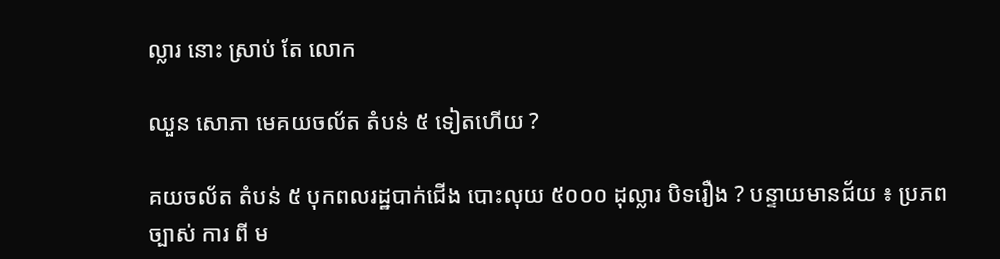ល្លារ នោះ ស្រាប់ តែ លោក

ឈួន សោភា មេគយចល័ត តំបន់ ៥ ទៀតហើយ ?

គយចល័ត តំបន់ ៥ បុកពលរដ្ឋបាក់ជេីង បោះលុយ ៥០០០ ដុល្លារ បិទរឿង ? បន្ទាយមានជ័យ ៖ ប្រភព ច្បាស់ ការ ពី ម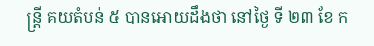ន្ត្រី គយតំបន់ ៥ បានអោយដឹងថា នៅថ្ងៃ ទី ២៣ ខែ ក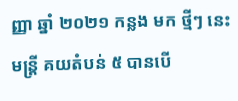ញ្ញា ឆ្នាំ ២០២១ កន្លង មក ថ្មីៗ នេះ មន្ត្រី គយតំបន់ ៥ បានបេី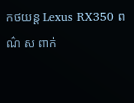កថយន្ត Lexus RX350 ពណ៌ ស ពាក់